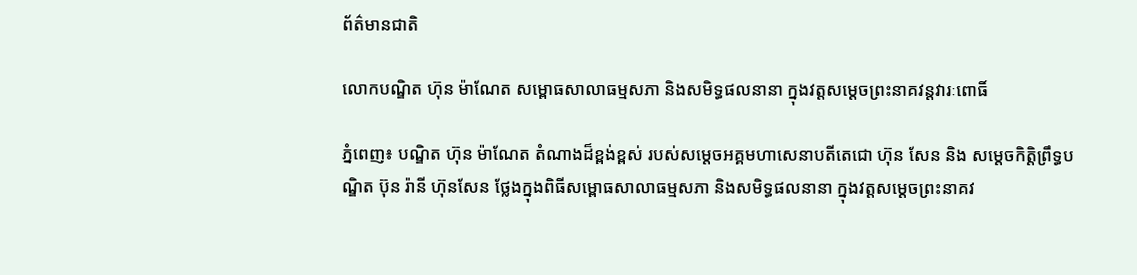ព័ត៌មានជាតិ

លោកបណ្ឌិត ហ៊ុន ម៉ាណែត សម្ពោធសាលាធម្មសភា និងសមិទ្ធផលនានា ក្នុងវត្តសម្តេចព្រះនាគវន្តវារៈពោធិ៍

ភ្នំពេញ៖ បណ្ឌិត ហ៊ុន ម៉ាណែត តំណាងដ៏ខ្ពង់ខ្ពស់ របស់សម្តេចអគ្គមហាសេនាបតីតេជោ ហ៊ុន សែន និង សម្តេចកិត្តិព្រឹទ្ធបណ្ឌិត ប៊ុន រ៉ានី ហ៊ុនសែន ថ្លែងក្នុងពិធីសម្ពោធសាលាធម្មសភា និងសមិទ្ធផលនានា ក្នុងវត្តសម្តេចព្រះនាគវ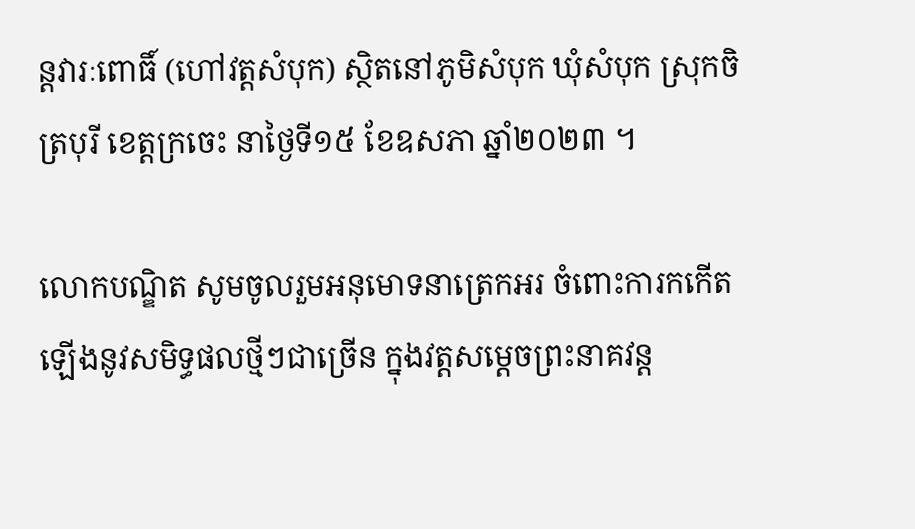ន្តវារៈពោធិ៍ (ហៅវត្តសំបុក) ស្ថិតនៅភូមិសំបុក ឃុំសំបុក ស្រុកចិត្របុរី ខេត្តក្រចេះ នាថ្ងៃទី១៥ ខែឧសភា ឆ្នាំ២០២៣ ។

លោកបណ្ឌិត សូមចូលរួមអនុមោទនាត្រេកអរ ចំពោះការកកើតឡើងនូវសមិទ្ធផលថ្មីៗជាច្រើន ក្នុងវត្តសម្តេចព្រះនាគវន្ត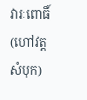វារៈពោធិ៍ (ហៅវត្តសំបុក)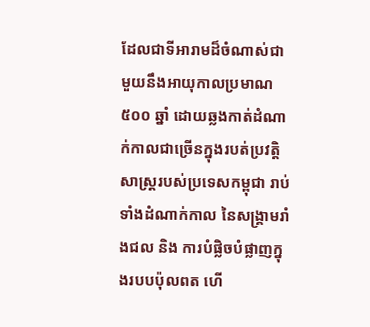ដែលជាទីអារាមដ៏ចំណាស់ជាមួយនឹងអាយុកាលប្រមាណ ៥០០ ឆ្នាំ ដោយឆ្លងកាត់ដំណាក់កាលជាច្រើនក្នុងរបត់ប្រវត្តិសាស្ត្ររបស់ប្រទេសកម្ពុជា រាប់ទាំងដំណាក់កាល នៃសង្គ្រាមរាំងជល និង ការបំផ្លិចបំផ្លាញក្នុងរបបប៉ុលពត ហើ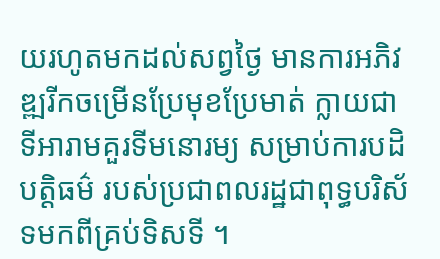យរហូតមកដល់សព្វថ្ងៃ មានការអភិវឌ្ឍរីកចម្រើនប្រែមុខប្រែមាត់ ក្លាយជាទីអារាមគួរទីមនោរម្យ សម្រាប់ការបដិបត្តិធម៌ របស់ប្រជាពលរដ្ឋជាពុទ្ធបរិស័ទមកពីគ្រប់ទិសទី ។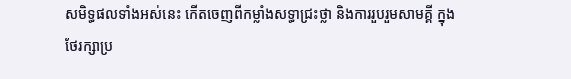សមិទ្ធផលទាំងអស់នេះ កើតចេញពីកម្លាំងសទ្ធាជ្រះថ្លា និងការរួបរួមសាមគ្គី ក្នុងថែរក្សាប្រ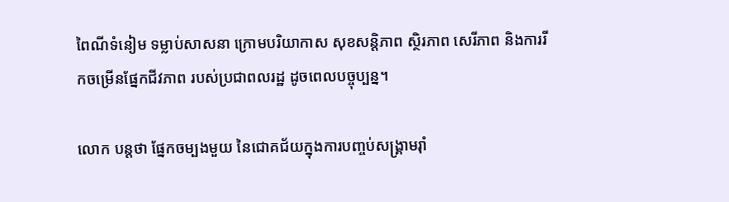ពៃណីទំនៀម ទម្លាប់សាសនា ក្រោមបរិយាកាស សុខសន្តិភាព ស្ថិរភាព សេរីភាព និងការរីកចម្រើនផ្នែកជីវភាព របស់ប្រជាពលរដ្ឋ ដូចពេលបច្ចុប្បន្ន។

លោក បន្តថា ផ្នែកចម្បងមួយ នៃជោគជ័យក្នុងការបញ្ចប់សង្គ្រាមរ៉ាំ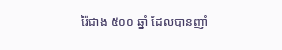រ៉ៃជាង ៥០០ ឆ្នាំ ដែលបានញាំ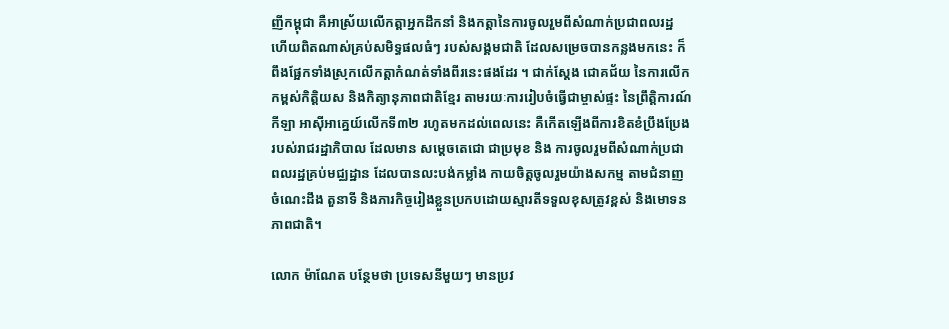ញីកម្ពុជា គឺអាស្រ័យលើកត្តាអ្នកដឹកនាំ និងកត្តានៃការចូលរួមពីសំណាក់ប្រជាពលរដ្ឋ ហើយពិតណាស់គ្រប់សមិទ្ធផលធំៗ របស់សង្គមជាតិ ដែលសម្រេចបានកន្លងមកនេះ ក៏ពឹងផ្អែកទាំងស្រុកលើកត្តាកំណត់ទាំងពីរនេះផងដែរ ។ ជាក់ស្តែង ជោគជ័យ នៃការលើកកម្ពស់កិត្តិយស និងកិត្យានុភាពជាតិខ្មែរ តាមរយៈការរៀបចំធ្វើជាម្ចាស់ផ្ទះ នៃព្រឹត្តិការណ៍កីឡា អាស៊ីអាគ្នេយ៍លើកទី៣២ រហូតមកដល់ពេលនេះ គឺកើតឡើងពីការខិតខំប្រឹងប្រែង របស់រាជរដ្ឋាភិបាល ដែលមាន សម្តេចតេជោ ជាប្រមុខ និង ការចូលរួមពីសំណាក់ប្រជាពលរដ្ឋគ្រប់មជ្ឈដ្ឋាន ដែលបានលះបង់កម្លាំង កាយចិត្តចូលរួមយ៉ាងសកម្ម តាមជំនាញ ចំណេះដឹង តួនាទី និងភារកិច្ចរៀងខ្លួនប្រកបដោយស្មារតីទទួលខុសត្រូវខ្ពស់ និងមោទនភាពជាតិ។

លោក ម៉ាណែត បន្ថែមថា ប្រទេសនីមួយៗ មានប្រវ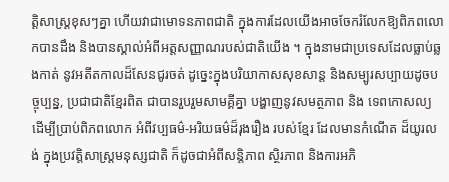ត្តិសាស្ត្រខុសៗគ្នា ហើយវាជាមោទនភាពជាតិ ក្នុងការដែលយើងអាចចែករំលែកឱ្យពិភពលោកបានដឹង និងបានស្គាល់អំពីអត្តសញ្ញាណរបស់ជាតិយើង ។ ក្នុងនាមជាប្រទេសដែលធ្លាប់ឆ្លងកាត់ នូវអតីតកាលដ៏សែនជូរចត់ ដូច្នេះក្នុងបរិយាកាសសុខសាន្ត និងសម្បូរសប្បាយដូចបច្ចុប្បន្ន, ប្រជាជាតិខ្មែរពិត ជាបានរួបរួមសាមគ្គីគ្នា បង្ហាញនូវសមត្ថភាព និង ទេពកោសល្យ ដើម្បីប្រាប់ពិភពលោក អំពីវប្បធម៌-អរិយធម៌ដ៏រុងរឿង របស់ខ្មែរ ដែលមានកំណើត ដ៏យូរលង់ ក្នុងប្រវត្តិសាស្ត្រមនុស្សជាតិ ក៏ដូចជាអំពីសន្តិភាព ស្ថិរភាព និងការអភិ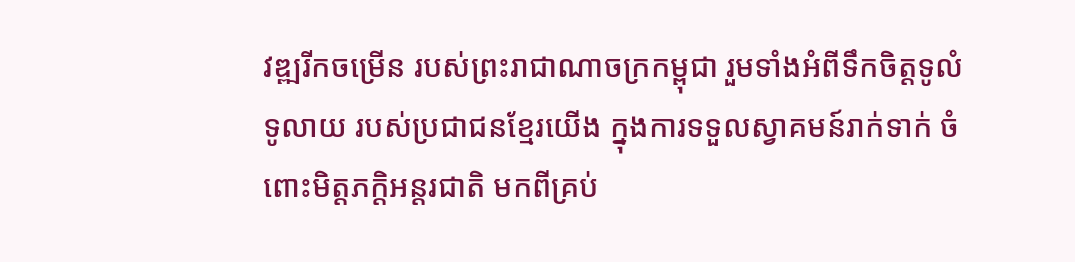វឌ្ឍរីកចម្រើន របស់ព្រះរាជាណាចក្រកម្ពុជា រួមទាំងអំពីទឹកចិត្តទូលំទូលាយ របស់ប្រជាជនខ្មែរយើង ក្នុងការទទួលស្វាគមន៍រាក់ទាក់ ចំពោះមិត្តភក្តិអន្តរជាតិ មកពីគ្រប់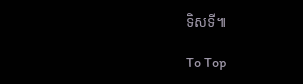ទិសទី៕

To Top